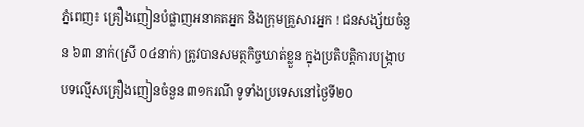ភ្នំពេញ៖ គ្រឿងញៀនបំផ្លាញអនាគតអ្នក និងក្រុមគ្រួសារអ្នក ! ជនសង្ស័យចំនួន ៦៣ នាក់(ស្រី ០៤នាក់) ត្រូវបានសមត្ថកិច្ចឃាត់ខ្លួន ក្នុងប្រតិបត្តិការបង្ក្រាបបទល្មើសគ្រឿងញៀនចំនួន ៣១ករណី ទូទាំងប្រទេសនៅថ្ងៃទី២០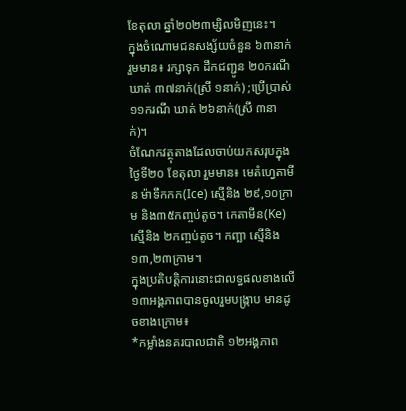ខែតុលា ឆ្នាំ២០២៣ម្សិលមិញនេះ។
ក្នុងចំណោមជនសង្ស័យចំនួន ៦៣នាក់ រួមមាន៖ រក្សាទុក ដឹកជញ្ជូន ២០ករណី ឃាត់ ៣៧នាក់(ស្រី ១នាក់) ;ប្រើប្រាស់ ១១ករណី ឃាត់ ២៦នាក់(ស្រី ៣នាក់)។
ចំណែកវត្ថុតាងដែលចាប់យកសរុបក្នុងថ្ងៃទី២០ ខែតុលា រួមមាន៖ មេតំហ្វេតាមីន ម៉ាទឹកកក(Ice) ស្មេីនិង ២៩,១០ក្រាម និង៣៥កញ្ចប់តូច។ កេតាមីន(Ke) ស្មេីនិង ២កញ្ចប់តូច។ កញ្ឆា ស្មេីនិង ១៣,២៣ក្រាម។
ក្នុងប្រតិបត្តិការនោះជាលទ្ធផលខាងលើ ១៣អង្គភាពបានចូលរួមបង្ក្រាប មានដូចខាងក្រោម៖
*កម្លាំងនគរបាលជាតិ ១២អង្គភាព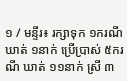១ / មន្ទីរ៖ រក្សាទុក ១ករណី ឃាត់ ១នាក់ ប្រើប្រាស់ ៥ករណី ឃាត់ ១១នាក់ ស្រី ៣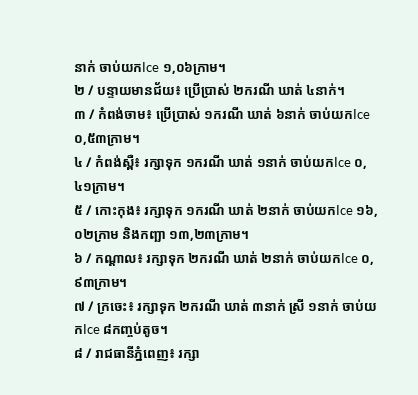នាក់ ចាប់យកIce ១,០៦ក្រាម។
២ / បន្ទាយមានជ័យ៖ ប្រើប្រាស់ ២ករណី ឃាត់ ៤នាក់។
៣ / កំពង់ចាម៖ ប្រើប្រាស់ ១ករណី ឃាត់ ៦នាក់ ចាប់យកIce ០,៥៣ក្រាម។
៤ / កំពង់ស្ពឺ៖ រក្សាទុក ១ករណី ឃាត់ ១នាក់ ចាប់យកIce ០,៤១ក្រាម។
៥ / កោះកុង៖ រក្សាទុក ១ករណី ឃាត់ ២នាក់ ចាប់យកIce ១៦,០២ក្រាម និងកញ្ឆា ១៣,២៣ក្រាម។
៦ / កណ្តាល៖ រក្សាទុក ២ករណី ឃាត់ ២នាក់ ចាប់យកIce ០,៩៣ក្រាម។
៧ / ក្រចេះ៖ រក្សាទុក ២ករណី ឃាត់ ៣នាក់ ស្រី ១នាក់ ចាប់យកIce ៨កញ្ចប់តូច។
៨ / រាជធានីភ្នំពេញ៖ រក្សា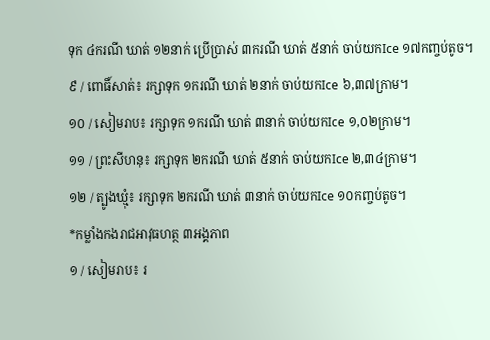ទុក ៤ករណី ឃាត់ ១២នាក់ ប្រើប្រាស់ ៣ករណី ឃាត់ ៥នាក់ ចាប់យកIce ១៧កញ្ចប់តូច។
៩ / ពោធិ៍សាត់៖ រក្សាទុក ១ករណី ឃាត់ ២នាក់ ចាប់យកIce ៦,៣៧ក្រាម។
១០ / សៀមរាប៖ រក្សាទុក ១ករណី ឃាត់ ៣នាក់ ចាប់យកIce ១,០២ក្រាម។
១១ / ព្រះសីហនុ៖ រក្សាទុក ២ករណី ឃាត់ ៥នាក់ ចាប់យកIce ២,៣៤ក្រាម។
១២ / ត្បូងឃ្មុំ៖ រក្សាទុក ២ករណី ឃាត់ ៣នាក់ ចាប់យកIce ១០កញ្ចប់តូច។
*កម្លាំងកងរាជអាវុធហត្ថ ៣អង្គភាព
១ / សៀមរាប៖ រ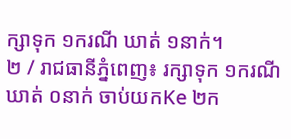ក្សាទុក ១ករណី ឃាត់ ១នាក់។
២ / រាជធានីភ្នំពេញ៖ រក្សាទុក ១ករណី ឃាត់ ០នាក់ ចាប់យកKe ២ក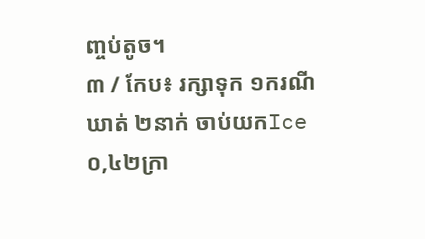ញ្ចប់តូច។
៣ / កែប៖ រក្សាទុក ១ករណី ឃាត់ ២នាក់ ចាប់យកIce ០,៤២ក្រា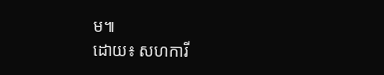ម៕
ដោយ៖ សហការី